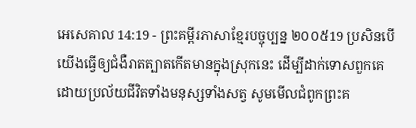អេសេគាល 14:19 - ព្រះគម្ពីរភាសាខ្មែរបច្ចុប្បន្ន ២០០៥19 ប្រសិនបើយើងធ្វើឲ្យជំងឺរាតត្បាតកើតមានក្នុងស្រុកនេះ ដើម្បីដាក់ទោសពួកគេ ដោយប្រល័យជីវិតទាំងមនុស្សទាំងសត្វ សូមមើលជំពូកព្រះគ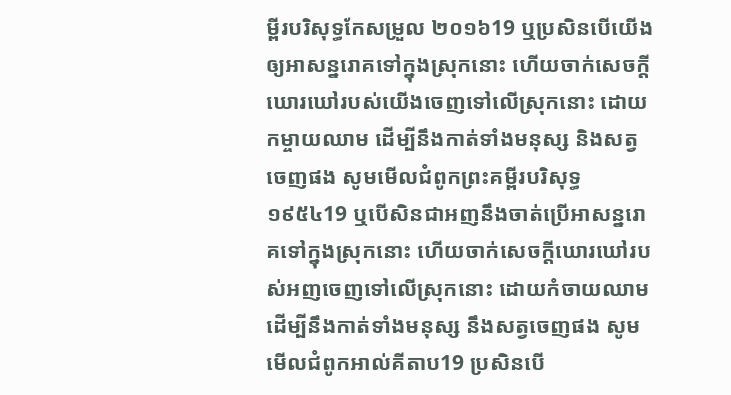ម្ពីរបរិសុទ្ធកែសម្រួល ២០១៦19 ឬប្រសិនបើយើងឲ្យអាសន្នរោគទៅក្នុងស្រុកនោះ ហើយចាក់សេចក្ដីឃោរឃៅរបស់យើងចេញទៅលើស្រុកនោះ ដោយកម្ចាយឈាម ដើម្បីនឹងកាត់ទាំងមនុស្ស និងសត្វចេញផង សូមមើលជំពូកព្រះគម្ពីរបរិសុទ្ធ ១៩៥៤19 ឬបើសិនជាអញនឹងចាត់ប្រើអាសន្នរោគទៅក្នុងស្រុកនោះ ហើយចាក់សេចក្ដីឃោរឃៅរបស់អញចេញទៅលើស្រុកនោះ ដោយកំចាយឈាម ដើម្បីនឹងកាត់ទាំងមនុស្ស នឹងសត្វចេញផង សូមមើលជំពូកអាល់គីតាប19 ប្រសិនបើ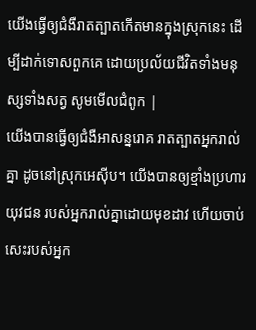យើងធ្វើឲ្យជំងឺរាតត្បាតកើតមានក្នុងស្រុកនេះ ដើម្បីដាក់ទោសពួកគេ ដោយប្រល័យជីវិតទាំងមនុស្សទាំងសត្វ សូមមើលជំពូក |
យើងបានធ្វើឲ្យជំងឺអាសន្នរោគ រាតត្បាតអ្នករាល់គ្នា ដូចនៅស្រុកអេស៊ីប។ យើងបានឲ្យខ្មាំងប្រហារយុវជន របស់អ្នករាល់គ្នាដោយមុខដាវ ហើយចាប់សេះរបស់អ្នក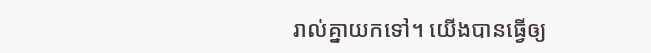រាល់គ្នាយកទៅ។ យើងបានធ្វើឲ្យ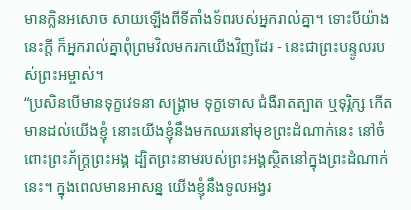មានក្លិនអសោច សាយឡើងពីទីតាំងទ័ពរបស់អ្នករាល់គ្នា។ ទោះបីយ៉ាងនេះក្ដី ក៏អ្នករាល់គ្នាពុំព្រមវិលមករកយើងវិញដែរ - នេះជាព្រះបន្ទូលរបស់ព្រះអម្ចាស់។
“ប្រសិនបើមានទុក្ខវេទនា សង្គ្រាម ទុក្ខទោស ជំងឺរាតត្បាត ឬទុរ្ភិក្ស កើតមានដល់យើងខ្ញុំ នោះយើងខ្ញុំនឹងមកឈរនៅមុខព្រះដំណាក់នេះ នៅចំពោះព្រះភ័ក្ត្រព្រះអង្គ ដ្បិតព្រះនាមរបស់ព្រះអង្គស្ថិតនៅក្នុងព្រះដំណាក់នេះ។ ក្នុងពេលមានអាសន្ន យើងខ្ញុំនឹងទូលអង្វរ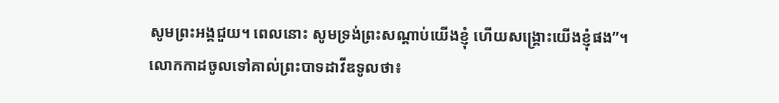សូមព្រះអង្គជួយ។ ពេលនោះ សូមទ្រង់ព្រះសណ្ដាប់យើងខ្ញុំ ហើយសង្គ្រោះយើងខ្ញុំផង”។
លោកកាដចូលទៅគាល់ព្រះបាទដាវីឌទូលថា៖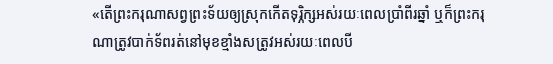«តើព្រះករុណាសព្វព្រះទ័យឲ្យស្រុកកើតទុរ្ភិក្សអស់រយៈពេលប្រាំពីរឆ្នាំ ឬក៏ព្រះករុណាត្រូវបាក់ទ័ពរត់នៅមុខខ្មាំងសត្រូវអស់រយៈពេលបី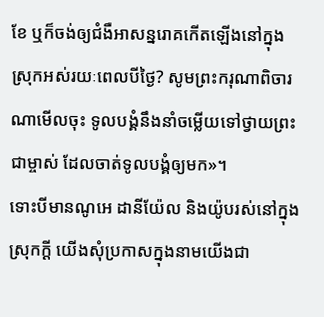ខែ ឬក៏ចង់ឲ្យជំងឺអាសន្នរោគកើតឡើងនៅក្នុងស្រុកអស់រយៈពេលបីថ្ងៃ? សូមព្រះករុណាពិចារណាមើលចុះ ទូលបង្គំនឹងនាំចម្លើយទៅថ្វាយព្រះជាម្ចាស់ ដែលចាត់ទូលបង្គំឲ្យមក»។
ទោះបីមានណូអេ ដានីយ៉ែល និងយ៉ូបរស់នៅក្នុងស្រុកក្ដី យើងសុំប្រកាសក្នុងនាមយើងជា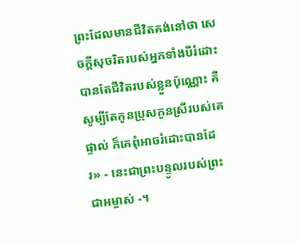ព្រះដែលមានជីវិតគង់នៅថា សេចក្ដីសុចរិតរបស់អ្នកទាំងបីរំដោះបានតែជីវិតរបស់ខ្លួនប៉ុណ្ណោះ គឺសូម្បីតែកូនប្រុសកូនស្រីរបស់គេផ្ទាល់ ក៏គេពុំអាចរំដោះបានដែរ» - នេះជាព្រះបន្ទូលរបស់ព្រះជាអម្ចាស់ -។